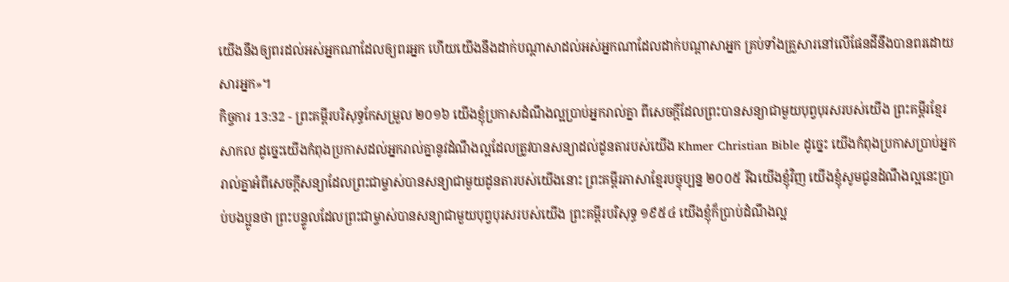យើងនឹងឲ្យពរដល់អស់អ្នកណាដែលឲ្យពរអ្នក ហើយយើងនឹងដាក់បណ្ដាសាដល់អស់អ្នកណាដែលដាក់បណ្ដាសាអ្នក គ្រប់ទាំងគ្រួសារនៅលើផែនដីនឹងបានពរដោយសារអ្នក»។
កិច្ចការ 13:32 - ព្រះគម្ពីរបរិសុទ្ធកែសម្រួល ២០១៦ យើងខ្ញុំប្រកាសដំណឹងល្អប្រាប់អ្នករាល់គ្នា ពីសេចក្តីដែលព្រះបានសន្យាជាមួយបុព្វបុរសរបស់យើង ព្រះគម្ពីរខ្មែរសាកល ដូច្នេះយើងកំពុងប្រកាសដល់អ្នករាល់គ្នានូវដំណឹងល្អដែលត្រូវបានសន្យាដល់ដូនតារបស់យើង Khmer Christian Bible ដូច្នេះ យើងកំពុងប្រកាសប្រាប់អ្នករាល់គ្នាអំពីសេចក្ដីសន្យាដែលព្រះជាម្ចាស់បានសន្យាជាមួយដូនតារបស់យើងនោះ ព្រះគម្ពីរភាសាខ្មែរបច្ចុប្បន្ន ២០០៥ រីឯយើងខ្ញុំវិញ យើងខ្ញុំសូមជូនដំណឹងល្អនេះប្រាប់បងប្អូនថា ព្រះបន្ទូលដែលព្រះជាម្ចាស់បានសន្យាជាមួយបុព្វបុរសរបស់យើង ព្រះគម្ពីរបរិសុទ្ធ ១៩៥៤ យើងខ្ញុំក៏ប្រាប់ដំណឹងល្អ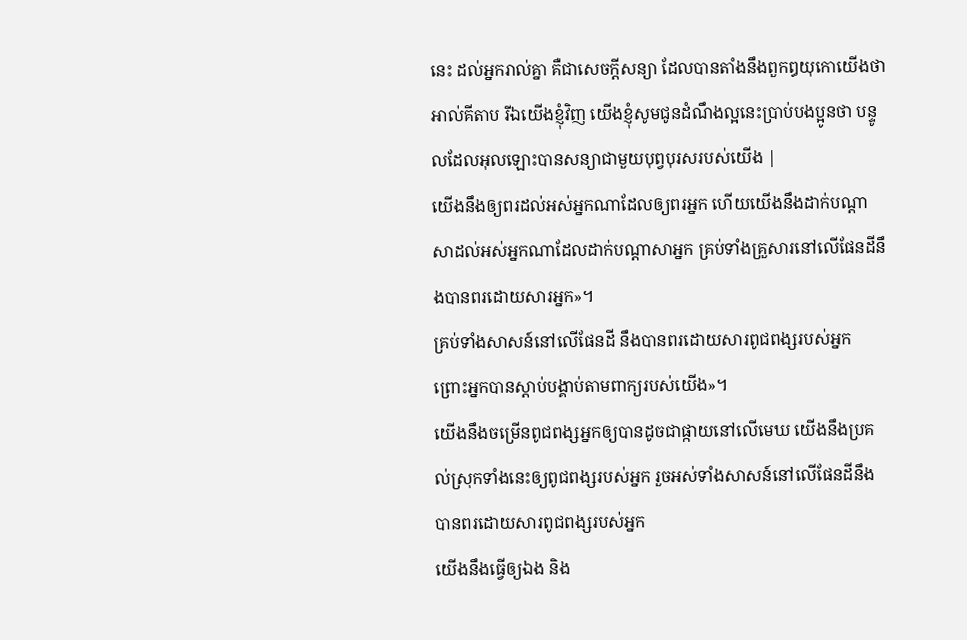នេះ ដល់អ្នករាល់គ្នា គឺជាសេចក្ដីសន្យា ដែលបានតាំងនឹងពួកឰយុកោយើងថា អាល់គីតាប រីឯយើងខ្ញុំវិញ យើងខ្ញុំសូមជូនដំណឹងល្អនេះប្រាប់បងប្អូនថា បន្ទូលដែលអុលឡោះបានសន្យាជាមួយបុព្វបុរសរបស់យើង |
យើងនឹងឲ្យពរដល់អស់អ្នកណាដែលឲ្យពរអ្នក ហើយយើងនឹងដាក់បណ្ដាសាដល់អស់អ្នកណាដែលដាក់បណ្ដាសាអ្នក គ្រប់ទាំងគ្រួសារនៅលើផែនដីនឹងបានពរដោយសារអ្នក»។
គ្រប់ទាំងសាសន៍នៅលើផែនដី នឹងបានពរដោយសារពូជពង្សរបស់អ្នក ព្រោះអ្នកបានស្តាប់បង្គាប់តាមពាក្យរបស់យើង»។
យើងនឹងចម្រើនពូជពង្សអ្នកឲ្យបានដូចជាផ្កាយនៅលើមេឃ យើងនឹងប្រគល់ស្រុកទាំងនេះឲ្យពូជពង្សរបស់អ្នក រួចអស់ទាំងសាសន៍នៅលើផែនដីនឹងបានពរដោយសារពូជពង្សរបស់អ្នក
យើងនឹងធ្វើឲ្យឯង និង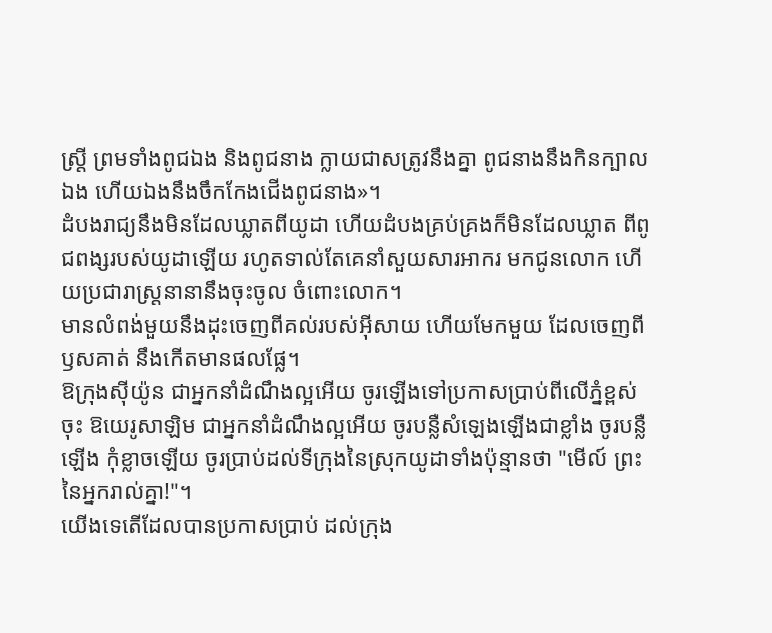ស្ត្រី ព្រមទាំងពូជឯង និងពូជនាង ក្លាយជាសត្រូវនឹងគ្នា ពូជនាងនឹងកិនក្បាលឯង ហើយឯងនឹងចឹកកែងជើងពូជនាង»។
ដំបងរាជ្យនឹងមិនដែលឃ្លាតពីយូដា ហើយដំបងគ្រប់គ្រងក៏មិនដែលឃ្លាត ពីពូជពង្សរបស់យូដាឡើយ រហូតទាល់តែគេនាំសួយសារអាករ មកជូនលោក ហើយប្រជារាស្រ្តនានានឹងចុះចូល ចំពោះលោក។
មានលំពង់មួយនឹងដុះចេញពីគល់របស់អ៊ីសាយ ហើយមែកមួយ ដែលចេញពីឫសគាត់ នឹងកើតមានផលផ្លែ។
ឱក្រុងស៊ីយ៉ូន ជាអ្នកនាំដំណឹងល្អអើយ ចូរឡើងទៅប្រកាសប្រាប់ពីលើភ្នំខ្ពស់ចុះ ឱយេរូសាឡិម ជាអ្នកនាំដំណឹងល្អអើយ ចូរបន្លឺសំឡេងឡើងជាខ្លាំង ចូរបន្លឺឡើង កុំខ្លាចឡើយ ចូរប្រាប់ដល់ទីក្រុងនៃស្រុកយូដាទាំងប៉ុន្មានថា "មើល៍ ព្រះនៃអ្នករាល់គ្នា!"។
យើងទេតើដែលបានប្រកាសប្រាប់ ដល់ក្រុង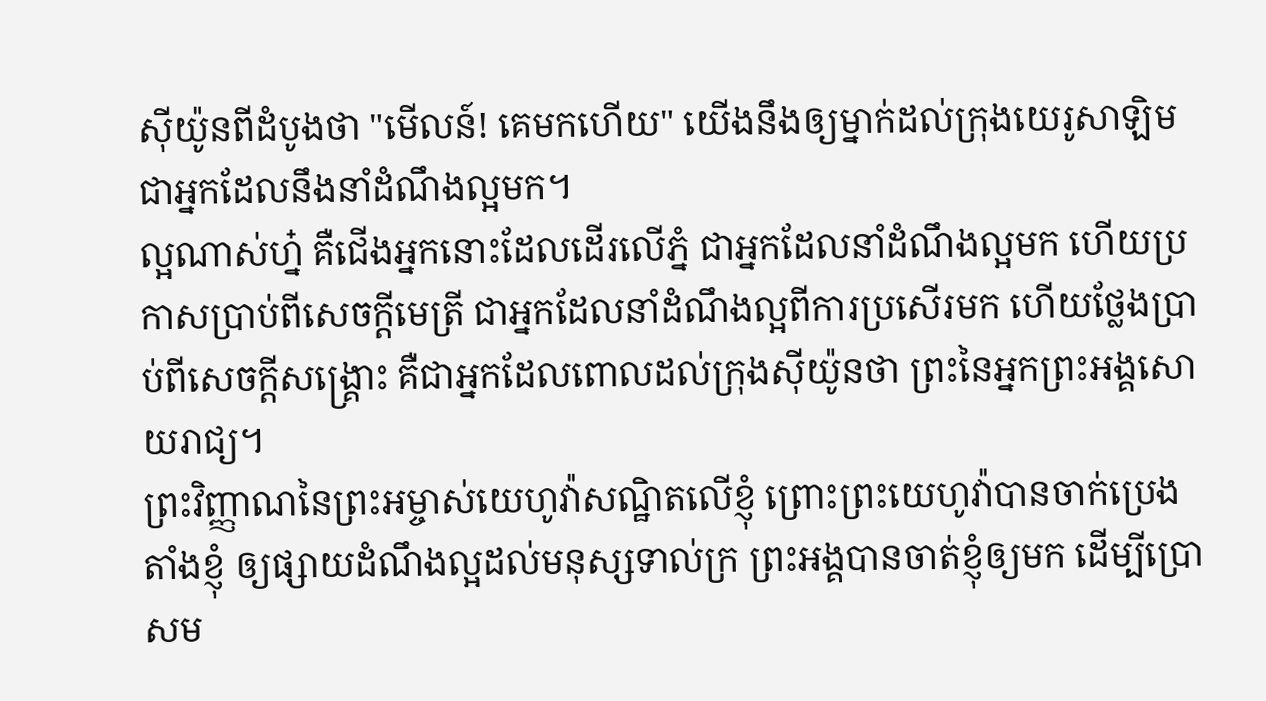ស៊ីយ៉ូនពីដំបូងថា "មើលន៍! គេមកហើយ" យើងនឹងឲ្យម្នាក់ដល់ក្រុងយេរូសាឡិម ជាអ្នកដែលនឹងនាំដំណឹងល្អមក។
ល្អណាស់ហ្ន៎ គឺជើងអ្នកនោះដែលដើរលើភ្នំ ជាអ្នកដែលនាំដំណឹងល្អមក ហើយប្រកាសប្រាប់ពីសេចក្ដីមេត្រី ជាអ្នកដែលនាំដំណឹងល្អពីការប្រសើរមក ហើយថ្លែងប្រាប់ពីសេចក្ដីសង្គ្រោះ គឺជាអ្នកដែលពោលដល់ក្រុងស៊ីយ៉ូនថា ព្រះនៃអ្នកព្រះអង្គសោយរាជ្យ។
ព្រះវិញ្ញាណនៃព្រះអម្ចាស់យេហូវ៉ាសណ្ឋិតលើខ្ញុំ ព្រោះព្រះយេហូវ៉ាបានចាក់ប្រេងតាំងខ្ញុំ ឲ្យផ្សាយដំណឹងល្អដល់មនុស្សទាល់ក្រ ព្រះអង្គបានចាត់ខ្ញុំឲ្យមក ដើម្បីប្រោសម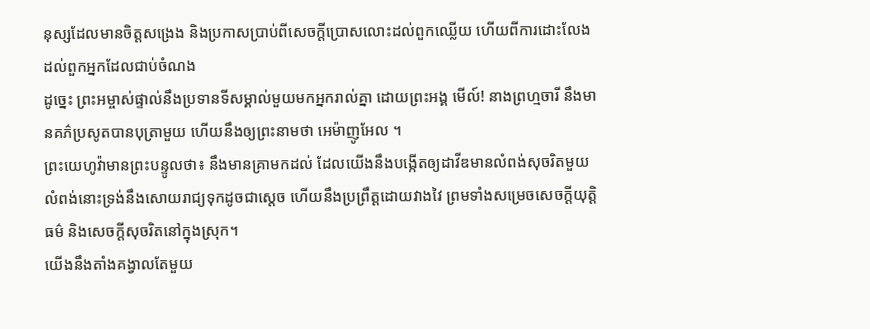នុស្សដែលមានចិត្តសង្រេង និងប្រកាសប្រាប់ពីសេចក្ដីប្រោសលោះដល់ពួកឈ្លើយ ហើយពីការដោះលែងដល់ពួកអ្នកដែលជាប់ចំណង
ដូច្នេះ ព្រះអម្ចាស់ផ្ទាល់នឹងប្រទានទីសម្គាល់មួយមកអ្នករាល់គ្នា ដោយព្រះអង្គ មើល៍! នាងព្រហ្មចារី នឹងមានគភ៌ប្រសូតបានបុត្រាមួយ ហើយនឹងឲ្យព្រះនាមថា អេម៉ាញូអែល ។
ព្រះយេហូវ៉ាមានព្រះបន្ទូលថា៖ នឹងមានគ្រាមកដល់ ដែលយើងនឹងបង្កើតឲ្យដាវីឌមានលំពង់សុចរិតមួយ លំពង់នោះទ្រង់នឹងសោយរាជ្យទុកដូចជាស្តេច ហើយនឹងប្រព្រឹត្តដោយវាងវៃ ព្រមទាំងសម្រេចសេចក្ដីយុត្តិធម៌ និងសេចក្ដីសុចរិតនៅក្នុងស្រុក។
យើងនឹងតាំងគង្វាលតែមួយ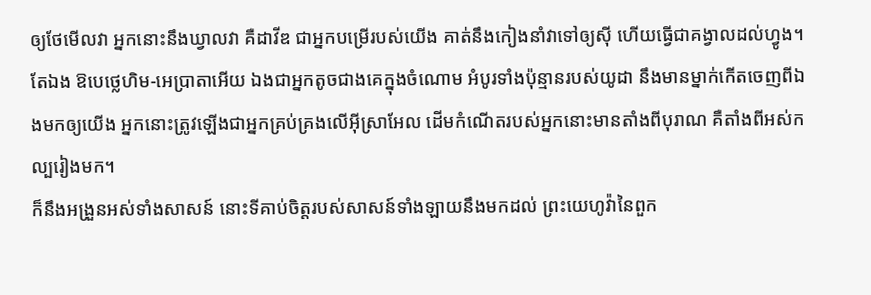ឲ្យថែមើលវា អ្នកនោះនឹងឃ្វាលវា គឺដាវីឌ ជាអ្នកបម្រើរបស់យើង គាត់នឹងកៀងនាំវាទៅឲ្យស៊ី ហើយធ្វើជាគង្វាលដល់ហ្វូង។
តែឯង ឱបេថ្លេហិម-អេប្រាតាអើយ ឯងជាអ្នកតូចជាងគេក្នុងចំណោម អំបូរទាំងប៉ុន្មានរបស់យូដា នឹងមានម្នាក់កើតចេញពីឯងមកឲ្យយើង អ្នកនោះត្រូវឡើងជាអ្នកគ្រប់គ្រងលើអ៊ីស្រាអែល ដើមកំណើតរបស់អ្នកនោះមានតាំងពីបុរាណ គឺតាំងពីអស់កល្បរៀងមក។
ក៏នឹងអង្រួនអស់ទាំងសាសន៍ នោះទីគាប់ចិត្តរបស់សាសន៍ទាំងឡាយនឹងមកដល់ ព្រះយេហូវ៉ានៃពួក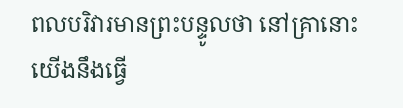ពលបរិវារមានព្រះបន្ទូលថា នៅគ្រានោះ យើងនឹងធ្វើ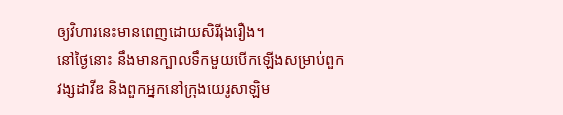ឲ្យវិហារនេះមានពេញដោយសិរីរុងរឿង។
នៅថ្ងៃនោះ នឹងមានក្បាលទឹកមួយបើកឡើងសម្រាប់ពួកវង្សដាវីឌ និងពួកអ្នកនៅក្រុងយេរូសាឡិម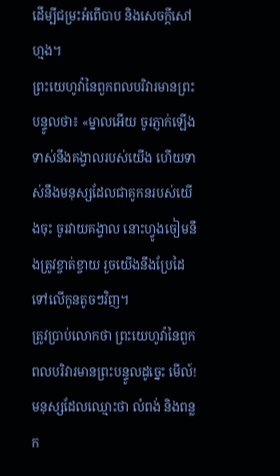ដើម្បីជម្រះអំពើបាប និងសេចក្ដីសៅហ្មង។
ព្រះយេហូវ៉ានៃពួកពលបរិវារមានព្រះបន្ទូលថា៖ «ម្នាលអើយ ចូរភ្ញាក់ឡើង ទាស់នឹងគង្វាលរបស់យើង ហើយទាស់នឹងមនុស្សដែលជាគូកនរបស់យើងចុះ ចូរវាយគង្វាល នោះហ្វូងចៀមនឹងត្រូវខ្ចាត់ខ្ចាយ រួចយើងនឹងប្រែដៃទៅលើកូនតូចៗវិញ។
ត្រូវប្រាប់លោកថា ព្រះយេហូវ៉ានៃពួកពលបរិវារមានព្រះបន្ទូលដូច្នេះ មើល៍! មនុស្សដែលឈ្មោះថា លំពង់ និងពន្លក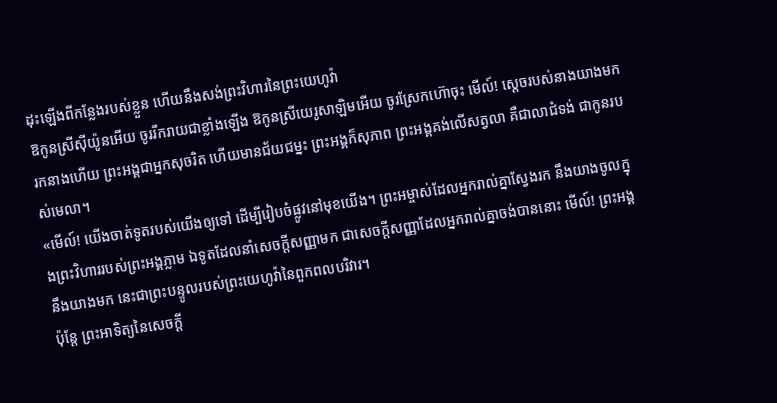ដុះឡើងពីកន្លែងរបស់ខ្លួន ហើយនឹងសង់ព្រះវិហារនៃព្រះយេហូវ៉ា
ឱកូនស្រីស៊ីយ៉ូនអើយ ចូររីករាយជាខ្លាំងឡើង ឱកូនស្រីយេរូសាឡិមអើយ ចូរស្រែកហ៊ោចុះ មើល៍! ស្តេចរបស់នាងយាងមករកនាងហើយ ព្រះអង្គជាអ្នកសុចរិត ហើយមានជ័យជម្នះ ព្រះអង្គក៏សុភាព ព្រះអង្គគង់លើសត្វលា គឺជាលាជំទង់ ជាកូនរបស់មេលា។
«មើល៍! យើងចាត់ទូតរបស់យើងឲ្យទៅ ដើម្បីរៀបចំផ្លូវនៅមុខយើង។ ព្រះអម្ចាស់ដែលអ្នករាល់គ្នាស្វែងរក នឹងយាងចូលក្នុងព្រះវិហាររបស់ព្រះអង្គភ្លាម ឯទូតដែលនាំសេចក្ដីសញ្ញាមក ជាសេចក្ដីសញ្ញាដែលអ្នករាល់គ្នាចង់បាននោះ មើល៍! ព្រះអង្គនឹងយាងមក នេះជាព្រះបន្ទូលរបស់ព្រះយេហូវ៉ានៃពួកពលបរិវារ។
ប៉ុន្តែ ព្រះអាទិត្យនៃសេចក្ដី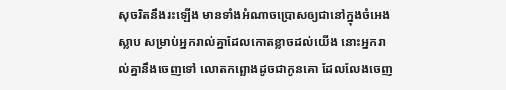សុចរិតនឹងរះឡើង មានទាំងអំណាចប្រោសឲ្យជានៅក្នុងចំអេងស្លាប សម្រាប់អ្នករាល់គ្នាដែលកោតខ្លាចដល់យើង នោះអ្នករាល់គ្នានឹងចេញទៅ លោតកព្ឆោងដូចជាកូនគោ ដែលលែងចេញ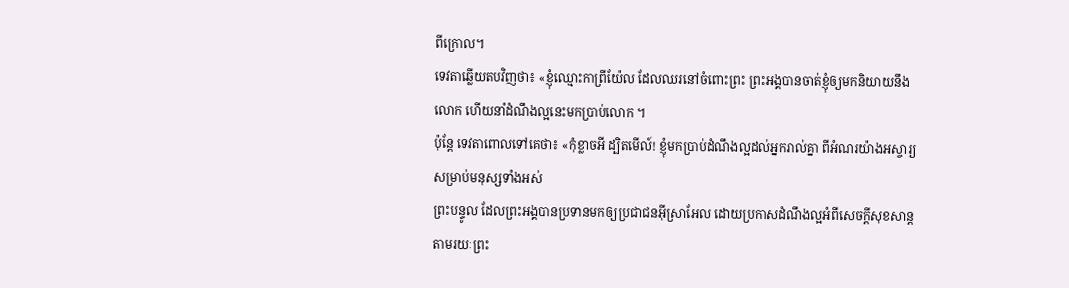ពីក្រោល។
ទេវតាឆ្លើយតបវិញថា៖ «ខ្ញុំឈ្មោះកាព្រីយ៉ែល ដែលឈរនៅចំពោះព្រះ ព្រះអង្គបានចាត់ខ្ញុំឲ្យមកនិយាយនឹងលោក ហើយនាំដំណឹងល្អនេះមកប្រាប់លោក ។
ប៉ុន្តែ ទេវតាពោលទៅគេថា៖ «កុំខ្លាចអី ដ្បិតមើល៍! ខ្ញុំមកប្រាប់ដំណឹងល្អដល់អ្នករាល់គ្នា ពីអំណរយ៉ាងអស្ចារ្យសម្រាប់មនុស្សទាំងអស់
ព្រះបន្ទូល ដែលព្រះអង្គបានប្រទានមកឲ្យប្រជាជនអ៊ីស្រាអែល ដោយប្រកាសដំណឹងល្អអំពីសេចក្តីសុខសាន្ត តាមរយៈព្រះ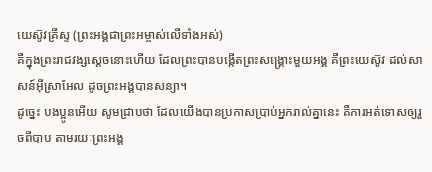យេស៊ូវគ្រីស្ទ (ព្រះអង្គជាព្រះអម្ចាស់លើទាំងអស់)
គឺក្នុងព្រះរាជវង្សស្តេចនោះហើយ ដែលព្រះបានបង្កើតព្រះសង្គ្រោះមួយអង្គ គឺព្រះយេស៊ូវ ដល់សាសន៍អ៊ីស្រាអែល ដូចព្រះអង្គបានសន្យា។
ដូច្នេះ បងប្អូនអើយ សូមជ្រាបថា ដែលយើងបានប្រកាសប្រាប់អ្នករាល់គ្នានេះ គឺការអត់ទោសឲ្យរួចពីបាប តាមរយៈព្រះអង្គ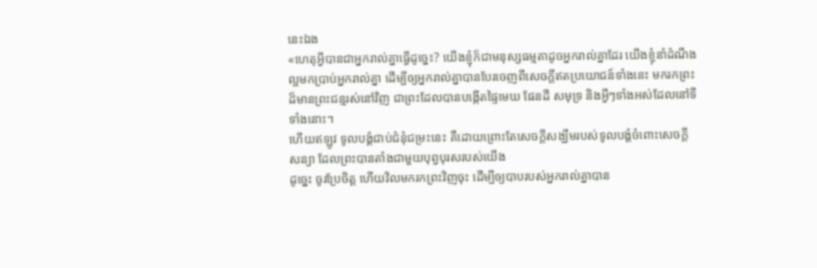នេះឯង
«ហេតុអ្វីបានជាអ្នករាល់គ្នាធ្វើដូច្នេះ? យើងខ្ញុំក៏ជាមនុស្សធម្មតាដូចអ្នករាល់គ្នាដែរ យើងខ្ញុំនាំដំណឹងល្អមកប្រាប់អ្នករាល់គ្នា ដើម្បីឲ្យអ្នករាល់គ្នាបានបែរចេញពីសេចក្ដីឥតប្រយោជន៍ទាំងនេះ មករកព្រះដ៏មានព្រះជន្មរស់នៅវិញ ជាព្រះដែលបានបង្កើតផ្ទៃមេឃ ផែនដី សមុទ្រ និងអ្វីៗទាំងអស់ដែលនៅទីទាំងនោះ។
ហើយឥឡូវ ទូលបង្គំជាប់ជំនុំជម្រះនេះ គឺដោយព្រោះតែសេចក្ដីសង្ឃឹមរបស់ទូលបង្គំចំពោះសេចក្ដីសន្យា ដែលព្រះបានតាំងជាមួយបុព្វបុរសរបស់យើង
ដូច្នេះ ចូរប្រែចិត្ត ហើយវិលមករកព្រះវិញចុះ ដើម្បីឲ្យបាបរបស់អ្នករាល់គ្នាបាន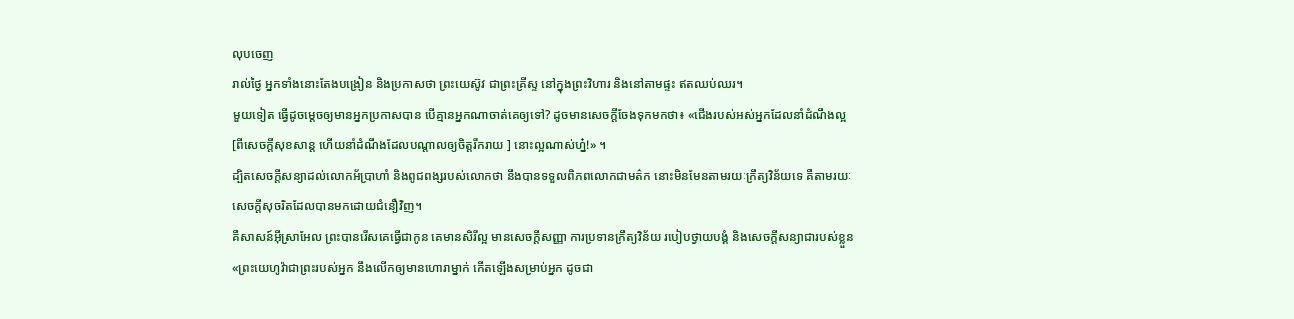លុបចេញ
រាល់ថ្ងៃ អ្នកទាំងនោះតែងបង្រៀន និងប្រកាសថា ព្រះយេស៊ូវ ជាព្រះគ្រីស្ទ នៅក្នុងព្រះវិហារ និងនៅតាមផ្ទះ ឥតឈប់ឈរ។
មួយទៀត ធ្វើដូចម្តេចឲ្យមានអ្នកប្រកាសបាន បើគ្មានអ្នកណាចាត់គេឲ្យទៅ? ដូចមានសេចក្តីចែងទុកមកថា៖ «ជើងរបស់អស់អ្នកដែលនាំដំណឹងល្អ [ពីសេចក្តីសុខសាន្ត ហើយនាំដំណឹងដែលបណ្ដាលឲ្យចិត្តរីករាយ ] នោះល្អណាស់ហ្ន៎!» ។
ដ្បិតសេចក្តីសន្យាដល់លោកអ័ប្រាហាំ និងពូជពង្សរបស់លោកថា នឹងបានទទួលពិភពលោកជាមត៌ក នោះមិនមែនតាមរយៈក្រឹត្យវិន័យទេ គឺតាមរយៈសេចក្តីសុចរិតដែលបានមកដោយជំនឿវិញ។
គឺសាសន៍អ៊ីស្រាអែល ព្រះបានរើសគេធ្វើជាកូន គេមានសិរីល្អ មានសេចក្តីសញ្ញា ការប្រទានក្រឹត្យវិន័យ របៀបថ្វាយបង្គំ និងសេចក្តីសន្យាជារបស់ខ្លួន
«ព្រះយេហូវ៉ាជាព្រះរបស់អ្នក នឹងលើកឲ្យមានហោរាម្នាក់ កើតឡើងសម្រាប់អ្នក ដូចជា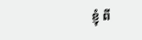ខ្ញុំ ពី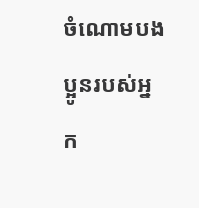ចំណោមបងប្អូនរបស់អ្នក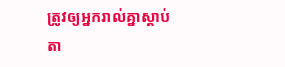ត្រូវឲ្យអ្នករាល់គ្នាស្តាប់តា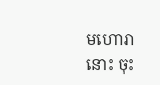មហោរានោះ ចុះ